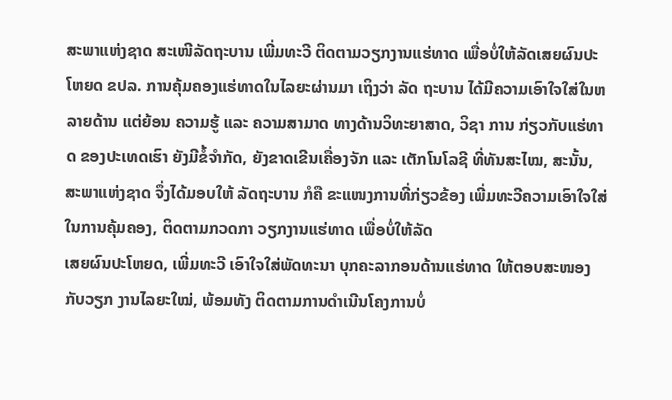ສະພາແຫ່ງຊາດ ສະເໜີລັດຖະບານ ເພີ່ມທະວີ ຕິດຕາມວຽກງານແຮ່ທາດ ເພື່ອບໍ່ໃຫ້ລັດເສຍຜົນປະໂຫຍດ ຂປລ. ການຄຸ້ມຄອງແຮ່ທາດໃນໄລຍະຜ່ານມາ ເຖິງວ່າ ລັດ ຖະບານ ໄດ້ມີຄວາມເອົາໃຈໃສ່ໃນຫລາຍດ້ານ ແຕ່ຍ້ອນ ຄວາມຮູ້ ແລະ ຄວາມສາມາດ ທາງດ້ານວິທະຍາສາດ, ວິຊາ ການ ກ່ຽວກັບແຮ່ທາດ ຂອງປະເທດເຮົາ ຍັງມີຂໍ້ຈໍາກັດ, ຍັງຂາດເຂີນເຄື່ອງຈັກ ແລະ ເຕັກໂນໂລຊີ ທີ່ທັນສະໄໝ, ສະນັ້ນ, ສະພາແຫ່ງຊາດ ຈຶ່ງໄດ້ມອບໃຫ້ ລັດຖະບານ ກໍຄື ຂະແໜງການທີ່ກ່ຽວຂ້ອງ ເພີ່ມທະວີຄວາມເອົາໃຈໃສ່ ໃນການຄຸ້ມຄອງ, ຕິດຕາມກວດກາ ວຽກງານແຮ່ທາດ ເພື່ອບໍ່ໃຫ້ລັດ
ເສຍຜົນປະໂຫຍດ, ເພີ່ມທະວີ ເອົາໃຈໃສ່ພັດທະນາ ບຸກຄະລາກອນດ້ານແຮ່ທາດ ໃຫ້ຕອບສະໜອງກັບວຽກ ງານໄລຍະໃໝ່, ພ້ອມທັງ ຕິດຕາມການດໍາເນີນໂຄງການບໍ່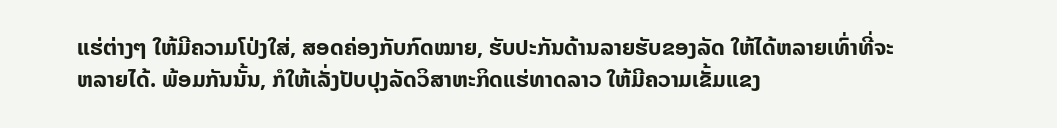ແຮ່ຕ່າງໆ ໃຫ້ມີຄວາມໂປ່ງໃສ່, ສອດຄ່ອງກັບກົດໝາຍ, ຮັບປະກັນດ້ານລາຍຮັບຂອງລັດ ໃຫ້ໄດ້ຫລາຍເທົ່າທີ່ຈະຫລາຍໄດ້. ພ້ອມກັນນັ້ນ, ກໍໃຫ້ເລັ່ງປັບປຸງລັດວິສາຫະກິດແຮ່ທາດລາວ ໃຫ້ມີຄວາມເຂັ້ມແຂງ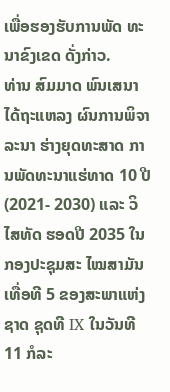ເພື່ອຮອງຮັບການພັດ ທະນາຂົງເຂດ ດັ່ງກ່າວ.
ທ່ານ ສົມມາດ ພົນເສນາ ໄດ້ຖະແຫລງ ຜົນການພິຈາລະນາ ຮ່າງຍຸດທະສາດ ການພັດທະນາແຮ່ທາດ 10 ປີ (2021- 2030) ແລະ ວິໄສທັດ ຮອດປີ 2035 ໃນກອງປະຊຸມສະ ໄໝສາມັນ ເທື່ອທີ 5 ຂອງສະພາແຫ່ງຊາດ ຊຸດທີ IX ໃນວັນທີ 11 ກໍລະ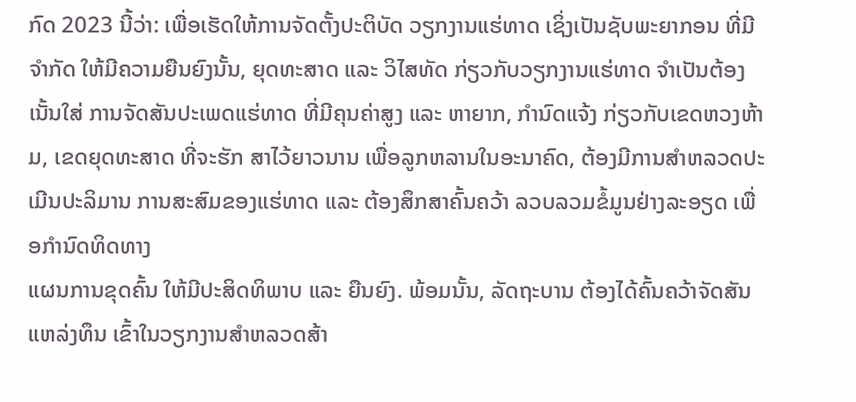ກົດ 2023 ນີ້ວ່າ: ເພື່ອເຮັດໃຫ້ການຈັດຕັ້ງປະຕິບັດ ວຽກງານແຮ່ທາດ ເຊິ່ງເປັນຊັບພະຍາກອນ ທີ່ມີຈໍາກັດ ໃຫ້ມີຄວາມຍືນຍົງນັ້ນ, ຍຸດທະສາດ ແລະ ວິໄສທັດ ກ່ຽວກັບວຽກງານແຮ່ທາດ ຈໍາເປັນຕ້ອງເນັ້ນໃສ່ ການຈັດສັນປະເພດແຮ່ທາດ ທີ່ມີຄຸນຄ່າສູງ ແລະ ຫາຍາກ, ກໍານົດແຈ້ງ ກ່ຽວກັບເຂດຫວງຫ້າມ, ເຂດຍຸດທະສາດ ທີ່ຈະຮັກ ສາໄວ້ຍາວນານ ເພື່ອລູກຫລານໃນອະນາຄົດ, ຕ້ອງມີການສໍາຫລວດປະເມີນປະລິມານ ການສະສົມຂອງແຮ່ທາດ ແລະ ຕ້ອງສຶກສາຄົ້ນຄວ້າ ລວບລວມຂໍ້ມູນຢ່າງລະອຽດ ເພື່ອກໍານົດທິດທາງ
ແຜນການຂຸດຄົ້ນ ໃຫ້ມີປະສິດທິພາບ ແລະ ຍືນຍົງ. ພ້ອມນັ້ນ, ລັດຖະບານ ຕ້ອງໄດ້ຄົ້ນຄວ້າຈັດສັນແຫລ່ງທຶນ ເຂົ້າໃນວຽກງານສໍາຫລວດສ້າ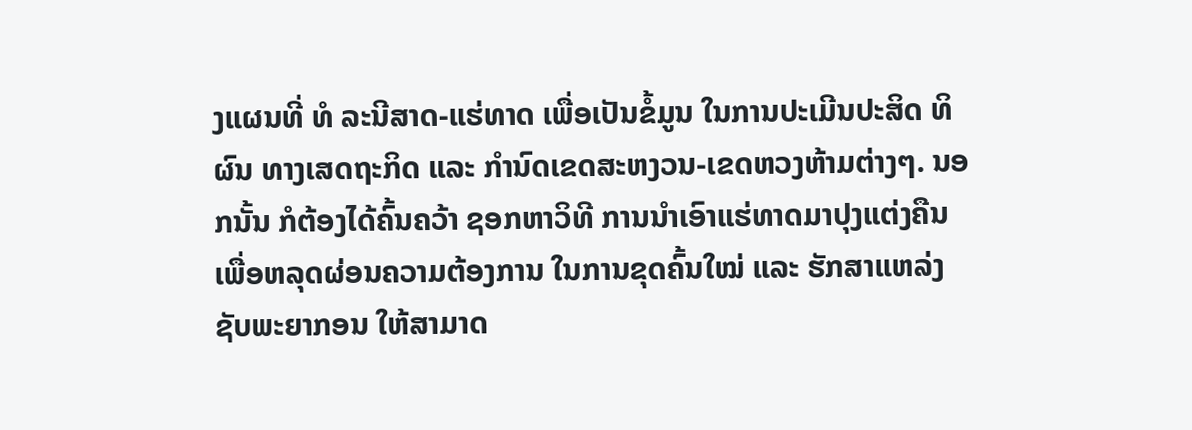ງແຜນທີ່ ທໍ ລະນີສາດ-ແຮ່ທາດ ເພື່ອເປັນຂໍ້ມູນ ໃນການປະເມີນປະສິດ ທິຜົນ ທາງເສດຖະກິດ ແລະ ກໍານົດເຂດສະຫງວນ-ເຂດຫວງຫ້າມຕ່າງໆ. ນອກນັ້ນ ກໍຕ້ອງໄດ້ຄົ້ນຄວ້າ ຊອກຫາວິທີ ການນໍາເອົາແຮ່ທາດມາປຸງແຕ່ງຄືນ ເພື່ອຫລຸດຜ່ອນຄວາມຕ້ອງການ ໃນການຂຸດຄົ້ນໃໝ່ ແລະ ຮັກສາແຫລ່ງຊັບພະຍາກອນ ໃຫ້ສາມາດ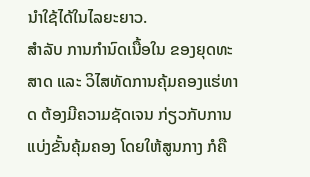ນໍາໃຊ້ໄດ້ໃນໄລຍະຍາວ.
ສຳລັບ ການກໍານົດເນື້ອໃນ ຂອງຍຸດທະສາດ ແລະ ວິໄສທັດການຄຸ້ມຄອງແຮ່ທາດ ຕ້ອງມີຄວາມຊັດເຈນ ກ່ຽວກັບການແບ່ງຂັ້ນຄຸ້ມຄອງ ໂດຍໃຫ້ສູນກາງ ກໍຄື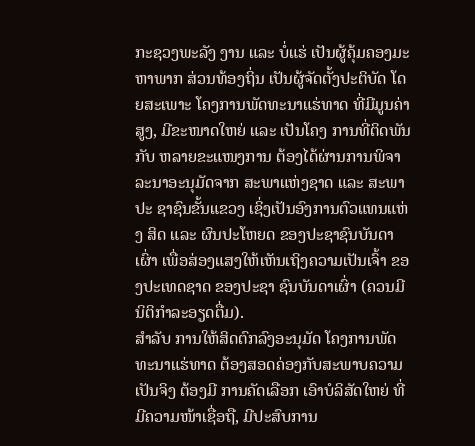ກະຊວງພະລັງ ງານ ແລະ ບໍ່ແຮ່ ເປັນຜູ້ຄຸ້ມຄອງມະຫາພາກ ສ່ວນທ້ອງຖິ່ນ ເປັນຜູ້ຈັດຕັ້ງປະຕິບັດ ໂດຍສະເພາະ ໂຄງການພັດທະນາແຮ່ທາດ ທີ່ມີມູນຄ່າສູງ, ມີຂະໜາດໃຫຍ່ ແລະ ເປັນໂຄງ ການທີ່ຕິດພັນກັບ ຫລາຍຂະແໜງການ ຕ້ອງໄດ້ຜ່ານການພິຈາລະນາອະນຸມັດຈາກ ສະພາແຫ່ງຊາດ ແລະ ສະພາປະ ຊາຊົນຂັ້ນແຂວງ ເຊິ່ງເປັນອົງການຕົວແທນແຫ່ງ ສິດ ແລະ ຜົນປະໂຫຍດ ຂອງປະຊາຊົນບັນດາເຜົ່າ ເພື່ອສ່ອງແສງໃຫ້ເຫັນເຖິງຄວາມເປັນເຈົ້າ ຂອງປະເທດຊາດ ຂອງປະຊາ ຊົນບັນດາເຜົ່າ (ຄວນມີນິຕິກໍາລະອຽດຕື່ມ).
ສໍາລັບ ການໃຫ້ສິດຕົກລົງອະນຸມັດ ໂຄງການພັດທະນາແຮ່ທາດ ຕ້ອງສອດຄ່ອງກັບສະພາບຄວາມເປັນຈິງ ຕ້ອງມີ ການຄັດເລືອກ ເອົາບໍລິສັດໃຫຍ່ ທີ່ມີຄວາມໜ້າເຊື່ອຖື, ມີປະສົບການ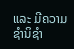ແລະ ມີຄວາມຊໍານິຊຳ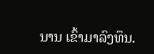ນານ ເຂົ້າມາລົງທຶນ.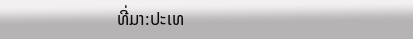ທີ່ມາ:ປະເທ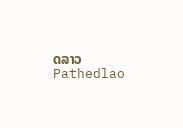ດລາວ Pathedlao